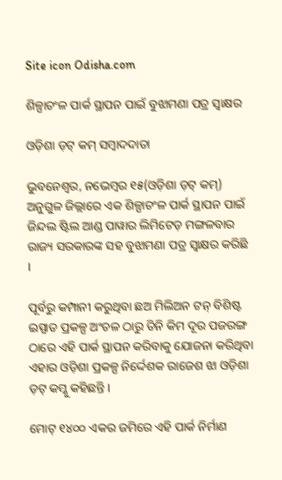Site icon Odisha.com

ଶିଳ୍ପାଚଂଳ ପାର୍କ ସ୍ଥାପନ ପାଇଁ ବୁଝାମଣା ପତ୍ର ସ୍ୱାକ୍ଷର

ଓଡ଼ିଶା ଡ଼ଟ୍ କମ୍ ସମ୍ବାଦଦାତା

ଭୁବନେଶ୍ୱର, ନଭେମ୍ବର ୧୫(ଓଡ଼ିଶା ଡ଼ଟ୍ କମ୍) ଅନୁଗୁଳ ଜିଲ୍ଲାରେ ଏକ ଶିଳ୍ପାଚଂଳ ପାର୍କ ସ୍ଥାପନ ପାଇଁ ଜିନ୍ଦଲ ଷ୍ଟିଲ ଆଣ୍ଡ ପାୱାର ଲିମିଟେଡ଼ ମଙ୍ଗଳବାର ରାଜ୍ୟ ସରକାରଙ୍କ ସହ ବୁଝାମଣା ପତ୍ର ସ୍ୱାକ୍ଷର କରିଛି ।

ପୂର୍ବରୁ କମ୍ପାନୀ କରୁଥିବା ଛଅ ମିଲିଅନ ଟନ୍ ବିଶିଷ୍ଟ ଇସ୍ପାତ ପ୍ରକଳ୍ପ ଅଂଚଳ ଠାରୁ ତିନି କିମ ଦୂର ପଜରଙ୍ଗ ଠାରେ ଏହି ପାର୍କ ସ୍ଥାପନ କରିବାକୁ ଯୋଜନା କରିଥିବା ଏହାର ଓଡ଼ିଶା ପ୍ରକଳ୍ପ ନିର୍ଦ୍ଦେଶକ ରାଜେଶ ଝା ଓଡ଼ିଶା ଡ଼ଟ୍ କମ୍କୁ କହିଛନ୍ତି ।

ମୋଟ୍ ୧୪୦୦ ଏକର ଜମିରେ ଏହି ପାର୍କ ନିର୍ମାଣ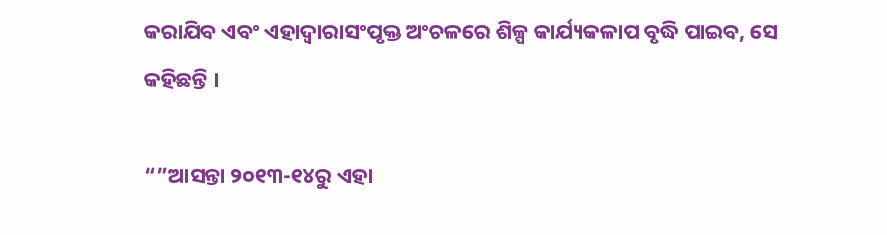କରାଯିବ ଏବଂ ଏହାଦ୍ୱାରାସଂପୃକ୍ତ ଅଂଚଳରେ ଶିଳ୍ପ କାର୍ଯ୍ୟକଳାପ ବୃଦ୍ଧି ପାଇବ, ସେ କହିଛନ୍ତି ।

“”ଆସନ୍ତା ୨୦୧୩-୧୪ରୁ ଏହା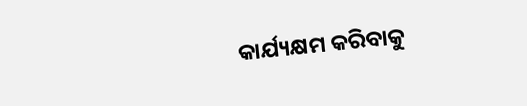କାର୍ଯ୍ୟକ୍ଷମ କରିବାକୁ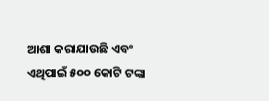ଆଶା କରାଯାଉଛି ଏବଂ ଏଥିପାଇଁ ୫୦୦ କୋଟି ଟଙ୍କା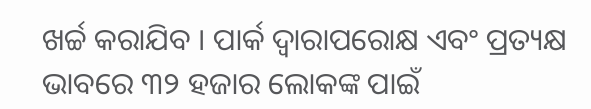ଖର୍ଚ୍ଚ କରାଯିବ । ପାର୍କ ଦ୍ୱାରାପରୋକ୍ଷ ଏବଂ ପ୍ରତ୍ୟକ୍ଷ ଭାବରେ ୩୨ ହଜାର ଲୋକଙ୍କ ପାଇଁ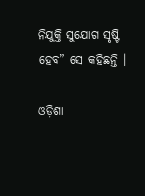ନିଯୁକ୍ତି ସୁଯୋଗ ସୃଷ୍ଟି ହେବ” ସେ କହିଛନ୍ତି ।

ଓଡ଼ିଶା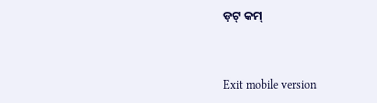ଡ଼ଟ୍ କମ୍



Exit mobile version